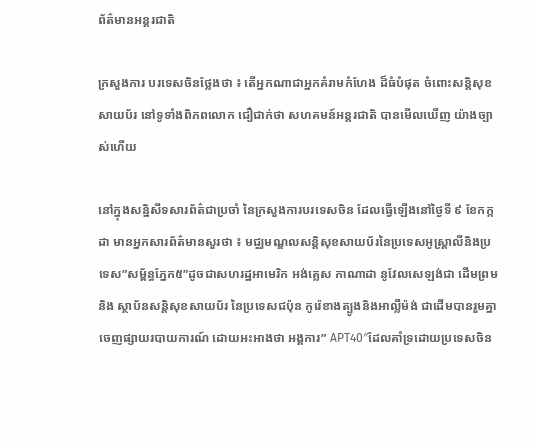ព័ត៌មានអន្តរជាតិ

ក្រសួងការ បរទេសចិនថ្លែងថា ៖ តើអ្នកណាជាអ្នកគំរាមកំហែង ដ៏ធំបំផុត ចំពោះសន្តិសុខសាយប័រ នៅទូទាំងពិភពលោក ជឿជាក់ថា សហគមន៍អន្តរជាតិ បានមើលឃើញ យ៉ាងច្បាស់ហើយ

នៅក្នុងសន្និសីទសារព័ត៌ជាប្រចាំ នៃក្រសួងការបរទេសចិន ដែលធ្វើឡើងនៅថ្ងៃទី ៩ ខែកក្កដា មានអ្នកសារព័ត៌មានសួរថា ៖ មជ្ឈមណ្ឌលសន្តិសុខសាយប័រនៃប្រទេសអូស្ត្រាលីនិងប្រទេស”សម្ព័ន្ធភ្នែក៥”ដូចជាសហរដ្ឋអាមេរិក អង់គ្លេស កាណាដា នូវែលសេឡង់ជា ដើមព្រមនិង ស្ថាប័នសន្តិសុខសាយប័រ នៃប្រទេសជប៉ុន កូរ៉េខាងត្បូងនិងអាល្លឺម៉ង់ ជាដើមបានរួមគ្នា ចេញផ្សាយរបាយការណ៍ ដោយអះអាងថា អង្គការ” APT40″ដែលគាំទ្រដោយប្រទេសចិន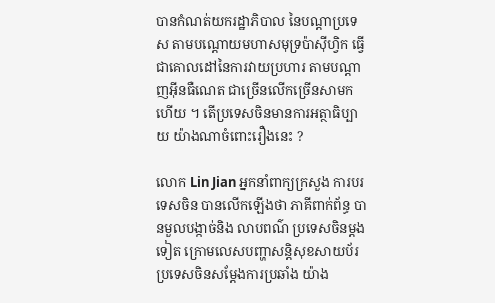បានកំណត់យករដ្ឋាភិបាល នៃបណ្ដាប្រទេស តាមបណ្តោយមហាសមុទ្រប៉ាស៊ីហ្វិក ធ្វើជាគោលដៅនៃការវាយប្រហារ តាមបណ្តាញអ៊ីនធឺណេត ជាច្រើនលើកច្រើនសាមកហើយ ។ តើប្រទេសចិនមានការអត្ថាធិប្បាយ យ៉ាងណាចំពោះរឿងនេះ ?

លោក Lin Jian អ្នកនាំពាក្យក្រសួង ការបរទេសចិន បានលើកឡើងថា ភាគីពាក់ព័ន្ធ បានមួលបង្កាច់និង លាបពណ៌ ប្រទេសចិនម្តងទៀត ក្រោមលេសបញ្ហាសន្តិសុខសាយប័រ ប្រទេសចិនសម្តែងការប្រឆាំង យ៉ាង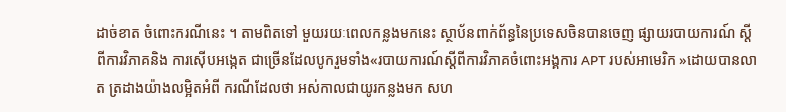ដាច់ខាត ចំពោះករណីនេះ ។ តាមពិតទៅ មួយរយៈពេលកន្លងមកនេះ ស្ថាប័នពាក់ព័ន្ធនៃប្រទេសចិនបានចេញ ផ្សាយរបាយការណ៍ ស្តីពីការវិភាគនិង ការស៊ើបអង្កេត ជាច្រើនដែលបូករួមទាំង«របាយការណ៍ស្តីពីការវិភាគចំពោះអង្គការ APT របស់អាមេរិក »ដោយបានលាត ត្រដាងយ៉ាងលម្អិតអំពី ករណីដែលថា អស់កាលជាយូរកន្លងមក សហ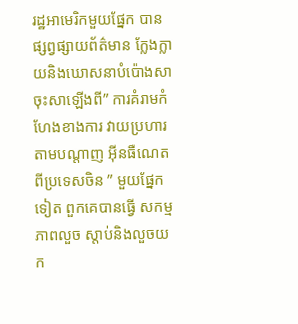រដ្ឋអាមេរិកមួយផ្នែក បានផ្សព្វផ្សាយព័ត៌មាន ក្លែងក្លាយនិងឃោសនាបំប៉ោងសាចុះសាឡើងពី” ការគំរាមកំហែងខាងការ វាយប្រហារតាមបណ្តាញ អ៊ីនធឺណេត ពីប្រទេសចិន ” មួយផ្នែកទៀត ពួកគេបានធ្វើ សកម្មភាពលួច ស្តាប់និងលួចយក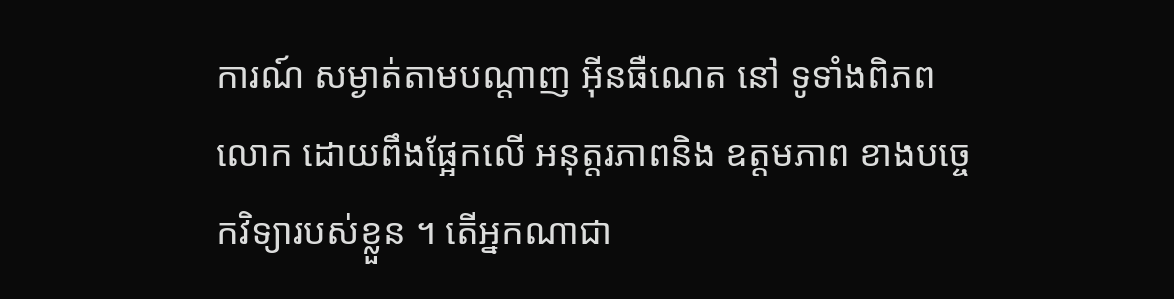ការណ៍ សម្ងាត់តាមបណ្តាញ អ៊ីនធឺណេត នៅ ទូទាំងពិភពលោក ដោយពឹងផ្អែកលើ អនុត្តរភាពនិង ឧត្តមភាព ខាងបច្ចេកវិទ្យារបស់ខ្លួន ។ តើអ្នកណាជា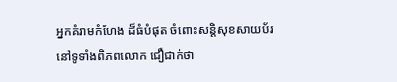អ្នកគំរាមកំហែង ដ៏ធំបំផុត ចំពោះសន្តិសុខសាយប័រ នៅទូទាំងពិភពលោក ជឿជាក់ថា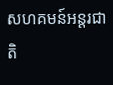សហគមន៍អន្តរជាតិ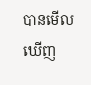បានមើលឃើញ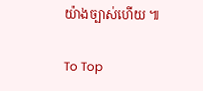យ៉ាងច្បាស់ហើយ ៕

To Top